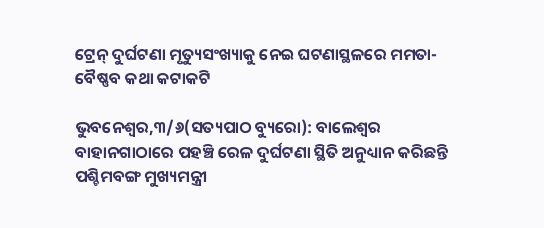ଟ୍ରେନ୍ ଦୁର୍ଘଟଣା ମୃତ୍ୟୁସଂଖ୍ୟାକୁ ନେଇ ଘଟଣାସ୍ଥଳରେ ମମତା-ବୈଷ୍ଣବ କଥା କଟାକଟି

ଭୁବନେଶ୍ୱର,୩/୬(ସତ୍ୟପାଠ ବ୍ୟୁରୋ): ବାଲେଶ୍ଵର ବାହାନଗାଠାରେ ପହଞ୍ଚି ରେଳ ଦୁର୍ଘଟଣା ସ୍ଥିତି ଅନୁଧ୍ୟାନ କରିଛନ୍ତି ପଶ୍ଚିମବଙ୍ଗ ମୁଖ୍ୟମନ୍ତ୍ରୀ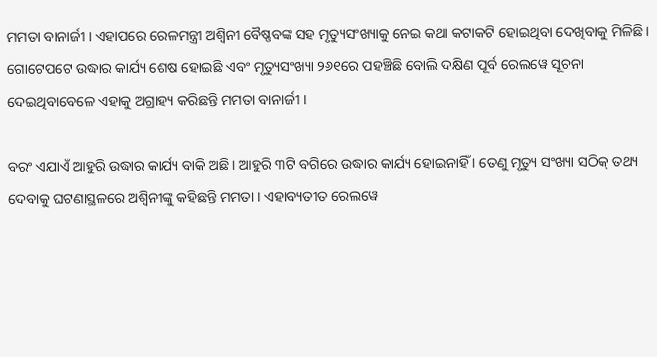ମମତା ବାନାର୍ଜୀ । ଏହାପରେ ରେଳମନ୍ତ୍ରୀ ଅଶ୍ୱିନୀ ବୈଷ୍ଣବଙ୍କ ସହ ମୃତ୍ୟୁସଂଖ୍ୟାକୁ ନେଇ କଥା କଟାକଟି ହୋଇଥିବା ଦେଖିବାକୁ ମିଳିଛି । ଗୋଟେପଟେ ଉଦ୍ଧାର କାର୍ଯ୍ୟ ଶେଷ ହୋଇଛି ଏବଂ ମୃତ୍ୟୁସଂଖ୍ୟା ୨୬୧ରେ ପହଞ୍ଚିଛି ବୋଲି ଦକ୍ଷିଣ ପୂର୍ବ ରେଲୱେ ସୂଚନା ଦେଇଥିବାବେଳେ ଏହାକୁ ଅଗ୍ରାହ୍ୟ କରିଛନ୍ତି ମମତା ବାନାର୍ଜୀ ।

ବରଂ ଏଯାଏଁ ଆହୁରି ଉଦ୍ଧାର କାର୍ଯ୍ୟ ବାକି ଅଛି । ଆହୁରି ୩ଟି ବଗିରେ ଉଦ୍ଧାର କାର୍ଯ୍ୟ ହୋଇନାହିଁ । ତେଣୁ ମୃତ୍ୟୁ ସଂଖ୍ୟା ସଠିକ୍ ତଥ୍ୟ ଦେବାକୁ ଘଟଣାସ୍ଥଳରେ ଅଶ୍ୱିନୀଙ୍କୁ କହିଛନ୍ତି ମମତା । ଏହାବ୍ୟତୀତ ରେଲୱେ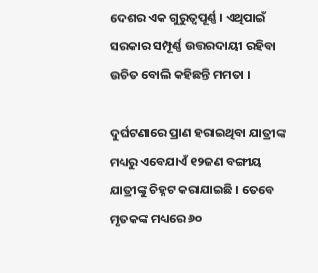ଦେଶର ଏକ ଗୁରୁତ୍ୱପୂର୍ଣ୍ଣ । ଏଥିପାଇଁ ସରକାର ସମ୍ପୂର୍ଣ୍ଣ ଉତ୍ତରଦାୟୀ ରହିବା ଉଚିତ ବୋଲି କହିଛନ୍ତି ମମତା ।

ଦୁର୍ଘଟଣାରେ ପ୍ରାଣ ହରାଇଥିବା ଯାତ୍ରୀଙ୍କ ମଧ୍ୟରୁ ଏବେଯାଏଁ ୧୨ଜଣ ବଙ୍ଗୀୟ ଯାତ୍ରୀଙ୍କୁ ଚିହ୍ନଟ କରାଯାଇଛି । ତେବେ ମୃତକଙ୍କ ମଧ୍ୟରେ ୬୦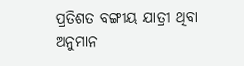ପ୍ରତିଶତ ବଙ୍ଗୀୟ ଯାତ୍ରୀ ଥିବା ଅନୁମାନ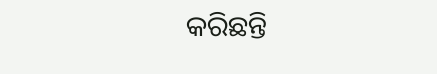କରିଛନ୍ତି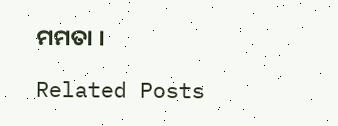ମମତା ।

Related Posts